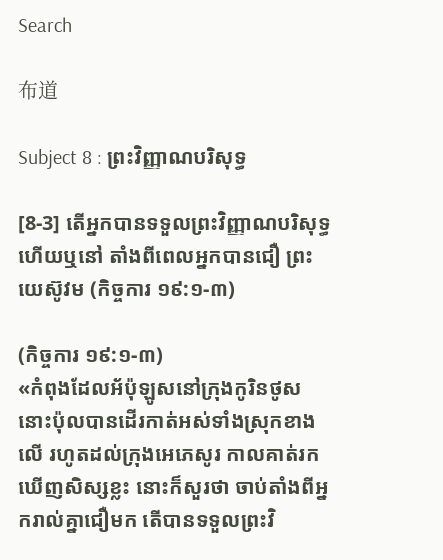Search

布道

Subject 8 : ព្រះវិញ្ញាណបរិសុទ្ធ

[8-3] តើអ្នកបានទទួលព្រះវិញ្ញាណបរិសុទ្ធហើយឬនៅ តាំងពីពេលអ្នកបានជឿ ព្រះយេស៊ូវម (កិច្ចការ ១៩:១-៣)

(កិច្ចការ ១៩:១-៣)
«កំពុងដែលអ័ប៉ុឡូសនៅក្រុងកូរិនថូស នោះប៉ុលបានដើរកាត់អស់ទាំងស្រុកខាងលើ រហូតដល់ក្រុងអេភេសូរ កាលគាត់រកឃើញសិស្សខ្លះ នោះក៏សួរថា ចាប់តាំងពីអ្នករាល់គ្នាជឿមក តើបានទទួលព្រះវិ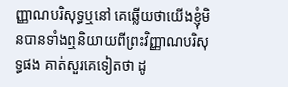ញ្ញាណបរិសុទ្ធឬនៅ គេឆ្លើយថាយើងខ្ញុំមិនបានទាំងឮនិយាយពីព្រះវិញ្ញាណបរិសុទ្ធផង គាត់សួរគេទៀតថា ដូ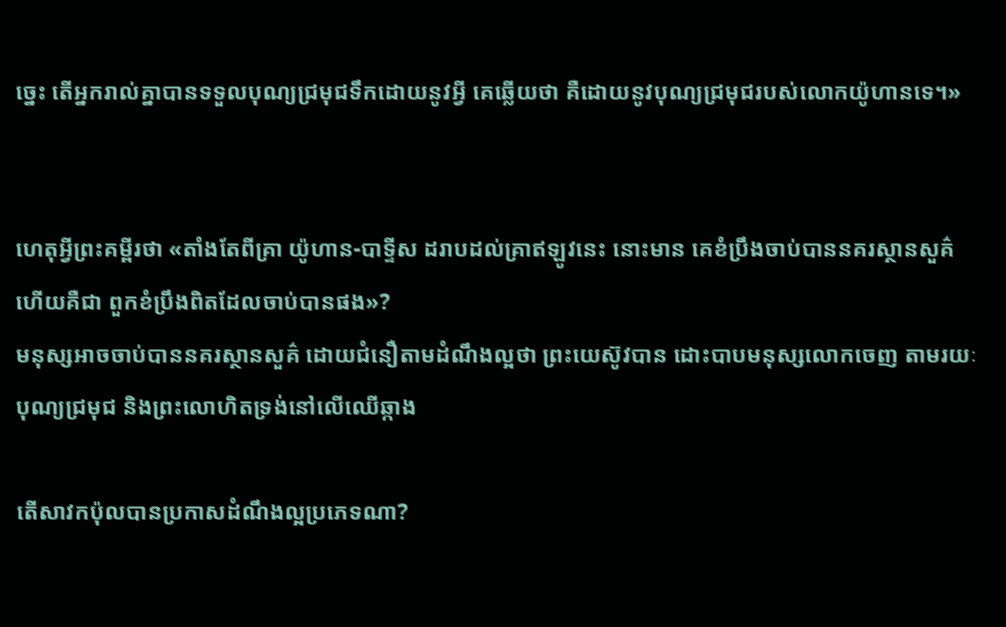ច្នេះ តើអ្នករាល់គ្នាបានទទួលបុណ្យជ្រមុជទឹកដោយនូវអ្វី គេឆ្លើយថា គឺដោយនូវបុណ្យជ្រមុជរបស់លោកយ៉ូហានទេ។»


ហេតុអ្វីព្រះគម្ពីរថា «តាំងតែពីគ្រា យ៉ូហាន-បាទ្ទីស ដរាបដល់គ្រាឥឡូវនេះ នោះមាន គេខំប្រឹងចាប់បាននគរស្ថានសួគ៌ ហើយគឺជា ពួកខំប្រឹងពិតដែលចាប់បានផង»?
មនុស្សអាចចាប់បាននគរស្ថានសួគ៌ ដោយជំនឿតាមដំណឹងល្អថា ព្រះយេស៊ូវបាន ដោះបាបមនុស្សលោកចេញ តាមរយៈបុណ្យជ្រមុជ និងព្រះលោហិតទ្រង់នៅលើឈើឆ្កាង

តើសាវកប៉ុលបានប្រកាសដំណឹងល្អប្រភេទណា?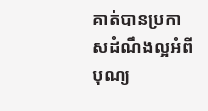គាត់បានប្រកាសដំណឹងល្អអំពីបុណ្យ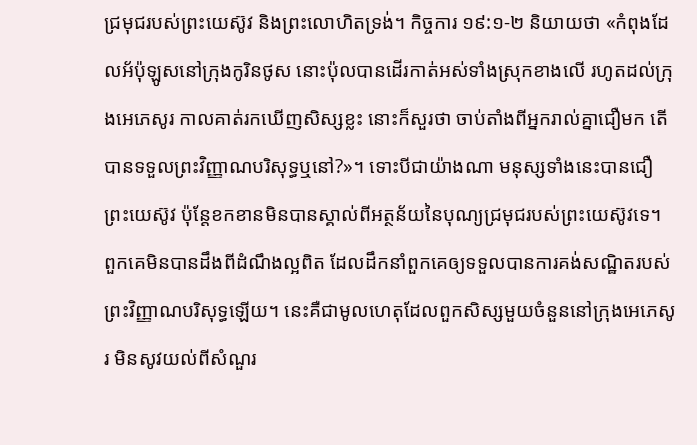ជ្រមុជរបស់ព្រះយេស៊ូវ និងព្រះលោហិតទ្រង់។ កិច្ចការ ១៩:១-២ និយាយថា «កំពុងដែលអ័ប៉ុឡូសនៅក្រុងកូរិនថូស នោះប៉ុលបានដើរកាត់អស់ទាំងស្រុកខាងលើ រហូតដល់ក្រុងអេភេសូរ កាលគាត់រកឃើញសិស្សខ្លះ នោះក៏សួរថា ចាប់តាំងពីអ្នករាល់គ្នាជឿមក តើបានទទួលព្រះវិញ្ញាណបរិសុទ្ធឬនៅ?»។ ទោះបីជាយ៉ាងណា មនុស្សទាំងនេះបានជឿព្រះយេស៊ូវ ប៉ុន្តែខកខានមិនបានស្គាល់ពីអត្ថន័យនៃបុណ្យជ្រមុជរបស់ព្រះយេស៊ូវទេ។ ពួកគេមិនបានដឹងពីដំណឹងល្អពិត ដែលដឹកនាំពួកគេឲ្យទទួលបានការគង់សណ្ឋិតរបស់ព្រះវិញ្ញាណបរិសុទ្ធឡើយ។ នេះគឺជាមូលហេតុដែលពួកសិស្សមួយចំនួននៅក្រុងអេភេសូរ មិនសូវយល់ពីសំណួរ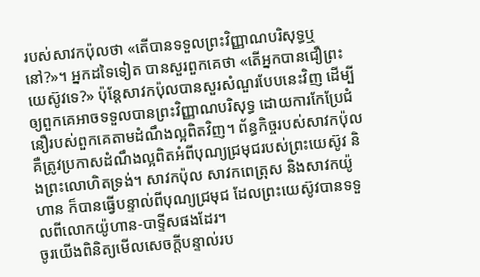របស់សាវកប៉ុលថា «តើបានទទួលព្រះវិញ្ញាណបរិសុទ្ធឬនៅ?»។ អ្នកដទៃទៀត បានសួរពួកគេថា «តើអ្នកបានជឿព្រះយេស៊ូវទេ?» ប៉ុន្តែសាវកប៉ុលបានសួរសំណួរបែបនេះវិញ ដើម្បីឲ្យពួកគេអាចទទួលបានព្រះវិញ្ញាណបរិសុទ្ធ ដោយការកែប្រែជំនឿរបស់ពួកគេតាមដំណឹងល្អពិតវិញ។ ព័ន្ធកិច្ចរបស់សាវកប៉ុល គឺត្រូវប្រកាសដំណឹងល្អពិតអំពីបុណ្យជ្រមុជរបស់ព្រះយេស៊ូវ និងព្រះលោហិតទ្រង់។ សាវកប៉ុល សាវកពេត្រុស និងសាវកយ៉ូហាន ក៏បានធ្វើបន្ទាល់ពីបុណ្យជ្រមុជ ដែលព្រះយេស៊ូវបានទទួលពីលោកយ៉ូហាន-បាទ្ទីសផងដែរ។
ចូរយើងពិនិត្យមើលសេចក្តីបន្ទាល់រប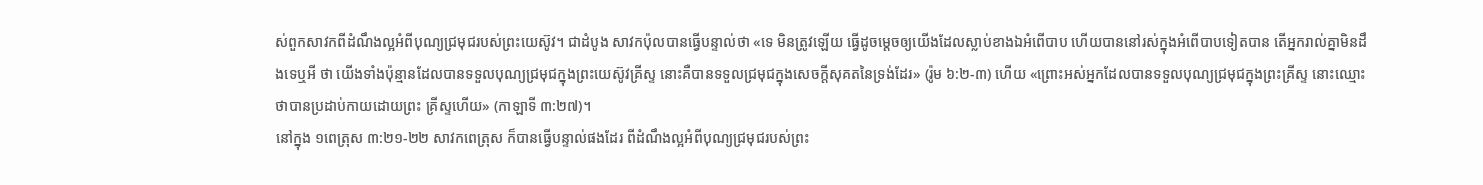ស់ពួកសាវកពីដំណឹងល្អអំពីបុណ្យជ្រមុជរបស់ព្រះយេស៊ូវ។ ជាដំបូង សាវកប៉ុលបានធ្វើបន្ទាល់ថា «ទេ មិនត្រូវឡើយ ធ្វើដូចម្តេចឲ្យយើងដែលស្លាប់ខាងឯអំពើបាប ហើយបាននៅរស់ក្នុងអំពើបាបទៀតបាន តើអ្នករាល់គ្នាមិនដឹងទេឬអី ថា យើងទាំងប៉ុន្មានដែលបានទទួលបុណ្យជ្រមុជក្នុងព្រះយេស៊ូវគ្រីស្ទ នោះគឺបានទទួលជ្រមុជក្នុងសេចក្តីសុគតនៃទ្រង់ដែរ» (រ៉ូម ៦:២-៣) ហើយ «ព្រោះអស់អ្នកដែលបានទទួលបុណ្យជ្រមុជក្នុងព្រះគ្រីស្ទ នោះឈ្មោះថាបានប្រដាប់កាយដោយព្រះ គ្រីស្ទហើយ» (កាឡាទី ៣:២៧)។
នៅក្នុង ១ពេត្រុស ៣:២១-២២ សាវកពេត្រុស ក៏បានធ្វើបន្ទាល់ផងដែរ ពីដំណឹងល្អអំពីបុណ្យជ្រមុជរបស់ព្រះ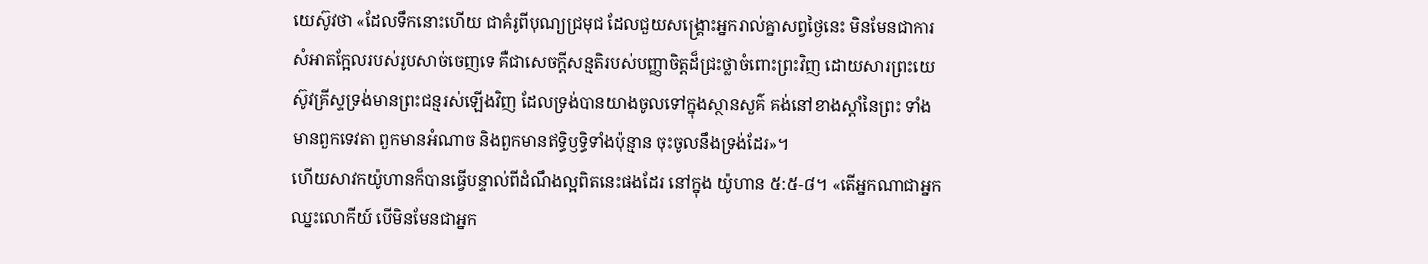យេស៊ូវថា «ដែលទឹកនោះហើយ ជាគំរូពីបុណ្យជ្រមុជ ដែលជួយសង្គ្រោះអ្នករាល់គ្នាសព្វថ្ងៃនេះ មិនមែនជាការសំអាតក្អែលរបស់រូបសាច់ចេញទេ គឺជាសេចក្តីសន្មតិរបស់បញ្ញាចិត្តដ៏ជ្រះថ្លាចំពោះព្រះវិញ ដោយសារព្រះយេស៊ូវគ្រីស្ទទ្រង់មានព្រះជន្មរស់ឡើងវិញ ដែលទ្រង់បានយាងចូលទៅក្នុងស្ថានសួគ៌ គង់នៅខាងស្តាំនៃព្រះ ទាំងមានពួកទេវតា ពួកមានអំណាច និងពួកមានឥទ្ធិឫទ្ធិទាំងប៉ុន្មាន ចុះចូលនឹងទ្រង់ដែរ»។
ហើយសាវកយ៉ូហានក៏បានធ្វើបន្ទាល់ពីដំណឹងល្អពិតនេះផងដែរ នៅក្នុង យ៉ូហាន ៥:៥-៨។ «តើអ្នកណាជាអ្នកឈ្នះលោកីយ៍ បើមិនមែនជាអ្នក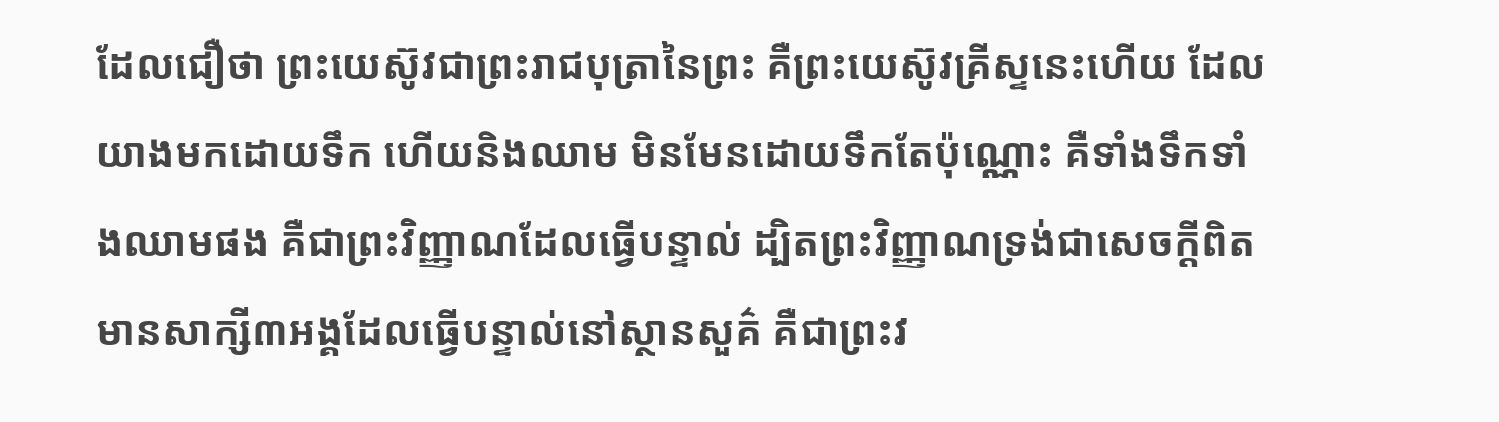ដែលជឿថា ព្រះយេស៊ូវជាព្រះរាជបុត្រានៃព្រះ គឺព្រះយេស៊ូវគ្រីស្ទនេះហើយ ដែលយាងមកដោយទឹក ហើយនិងឈាម មិនមែនដោយទឹកតែប៉ុណ្ណោះ គឺទាំងទឹកទាំងឈាមផង គឺជាព្រះវិញ្ញាណដែលធ្វើបន្ទាល់ ដ្បិតព្រះវិញ្ញាណទ្រង់ជាសេចក្តីពិត មានសាក្សី៣អង្គដែលធ្វើបន្ទាល់នៅស្ថានសួគ៌ គឺជាព្រះវ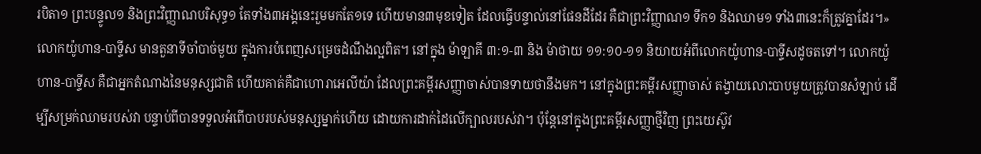របិតា១ ព្រះបន្ទូល១ និងព្រះវិញ្ញាណបរិសុទ្ធ១ តែទាំង៣អង្គនេះរួមមកតែ១ទេ ហើយមាន៣មុខទៀត ដែលធ្វើបន្ទាល់នៅផែនដីដែរ គឺជាព្រះវិញ្ញាណ១ ទឹក១ និងឈាម១ ទាំង៣នេះក៏ត្រូវគ្នាដែរ។»
លោកយ៉ូហាន-បាទ្ទីស មានតួនាទីចាំបាច់មួយ ក្នុងការបំពេញសម្រេចដំណឹងល្អពិត។ នៅក្នុង ម៉ាឡាគី ៣:១-៣ និង ម៉ាថាយ ១១:១០-១១ និយាយអំពីលោកយ៉ូហាន-បាទ្ទីសដូចតទៅ។ លោកយ៉ូហាន-បាទ្ទីស គឺជាអ្នកតំណាងនៃមនុស្សជាតិ ហើយគាត់គឺជាហោរាអេលីយ៉ា ដែលព្រះគម្ពីរសញ្ញាចាស់បានទាយថានឹងមក។ នៅក្នុងព្រះគម្ពីរសញ្ញាចាស់ តង្វាយលោះបាបមួយត្រូវបានសំឡាប់ ដើម្បីសម្រក់ឈាមរបស់វា បន្ទាប់ពីបានទទួលអំពើបាបរបស់មនុស្សម្នាក់ហើយ ដោយការដាក់ដៃលើក្បាលរបស់វា។ ប៉ុន្តែនៅក្នុងព្រះគម្ពីរសញ្ញាថ្មីវិញ ព្រះយេស៊ូវ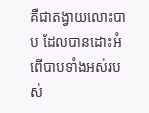គឺជាតង្វាយលោះបាប ដែលបានដោះអំពើបាបទាំងអស់របស់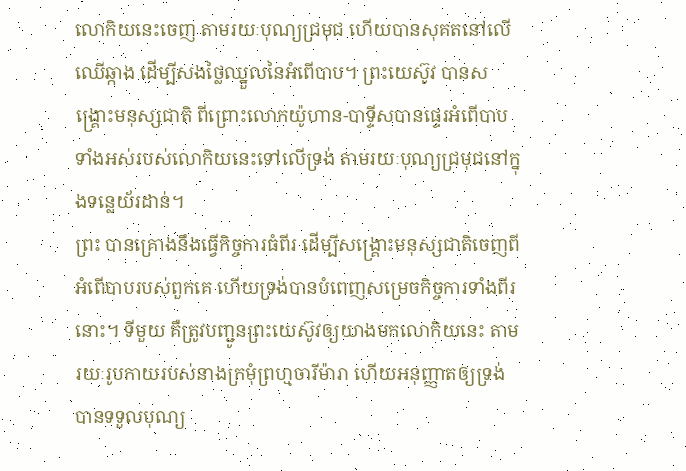លោកិយនេះចេញ តាមរយៈបុណ្យជ្រមុជ ហើយបានសុគតនៅលើឈើឆ្កាង ដើម្បីសងថ្លៃឈ្នួលនៃអំពើបាប។ ព្រះយេស៊ូវ បានសង្រ្គោះមនុស្សជាតិ ពីព្រោះលោកយ៉ូហាន-បាទ្ទីសបានផ្ទេរអំពើបាបទាំងអស់របស់លោកិយនេះទៅលើទ្រង់ តាមរយៈបុណ្យជ្រមុជនៅក្នុងទន្លេយ័រដាន់។
ព្រះ បានគ្រោងនឹងធ្វើកិច្ចការធំពីរ ដើម្បីសង្រ្គោះមនុស្សជាតិចេញពីអំពើបាបរបស់ពួកគេ ហើយទ្រង់បានបំពេញសម្រេចកិច្ចការទាំងពីរនោះ។ ទីមួយ គឺត្រូវបញ្ជូនព្រះយេស៊ូវឲ្យយាងមកលោកិយនេះ តាមរយៈរូបកាយរបស់នាងក្រមុំព្រហ្មចារីម៉ារា ហើយអនុញ្ញាតឲ្យទ្រង់បានទទួលបុណ្យ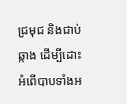ជ្រមុជ និងជាប់ឆ្កាង ដើម្បីដោះអំពើបាបទាំងអ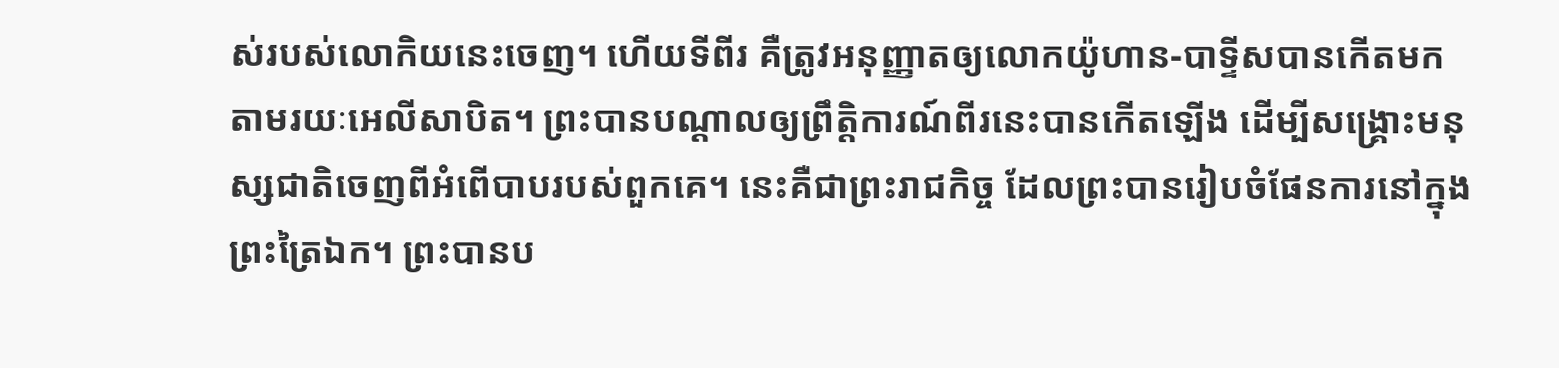ស់របស់លោកិយនេះចេញ។ ហើយទីពីរ គឺត្រូវអនុញ្ញាតឲ្យលោកយ៉ូហាន-បាទ្ទីសបានកើតមក តាមរយៈអេលីសាបិត។ ព្រះបានបណ្តាលឲ្យព្រឹត្តិការណ៍ពីរនេះបានកើតឡើង ដើម្បីសង្រ្គោះមនុស្សជាតិចេញពីអំពើបាបរបស់ពួកគេ។ នេះគឺជាព្រះរាជកិច្ច ដែលព្រះបានរៀបចំផែនការនៅក្នុងព្រះត្រៃឯក។ ព្រះបានប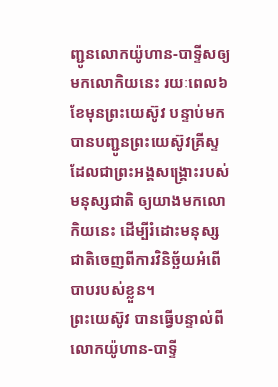ញ្ជូនលោកយ៉ូហាន-បាទ្ទីសឲ្យមកលោកិយនេះ រយៈពេល៦ខែមុនព្រះយេស៊ូវ បន្ទាប់មកបានបញ្ជូនព្រះយេស៊ូវគ្រីស្ទ ដែលជាព្រះអង្គសង្រ្គោះរបស់មនុស្សជាតិ ឲ្យយាងមកលោកិយនេះ ដើម្បីរំដោះមនុស្សជាតិចេញពីការវិនិច្ឆ័យអំពើបាបរបស់ខ្លួន។
ព្រះយេស៊ូវ បានធ្វើបន្ទាល់ពីលោកយ៉ូហាន-បាទ្ទី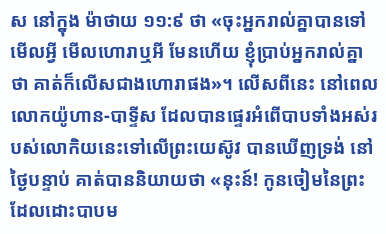ស នៅក្នុង ម៉ាថាយ ១១:៩ ថា «ចុះអ្នករាល់គ្នាបានទៅមើលអ្វី មើលហោរាឬអី មែនហើយ ខ្ញុំប្រាប់អ្នករាល់គ្នាថា គាត់ក៏លើសជាងហោរាផង»។ លើសពីនេះ នៅពេលលោកយ៉ូហាន-បាទ្ទីស ដែលបានផ្ទេរអំពើបាបទាំងអស់របស់លោកិយនេះទៅលើព្រះយេស៊ូវ បានឃើញទ្រង់ នៅថ្ងៃបន្ទាប់ គាត់បាននិយាយថា «នុះន៍! កូនចៀមនៃព្រះ ដែលដោះបាបម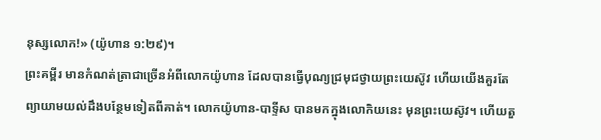នុស្សលោក!» (យ៉ូហាន ១:២៩)។
ព្រះគម្ពីរ មានកំណត់ត្រាជាច្រើនអំពីលោកយ៉ូហាន ដែលបានធ្វើបុណ្យជ្រមុជថ្វាយព្រះយេស៊ូវ ហើយយើងគួរតែព្យាយាមយល់ដឹងបន្ថែមទៀតពីគាត់។ លោកយ៉ូហាន-បាទ្ទីស បានមកក្នុងលោកិយនេះ មុនព្រះយេស៊ូវ។ ហើយតួ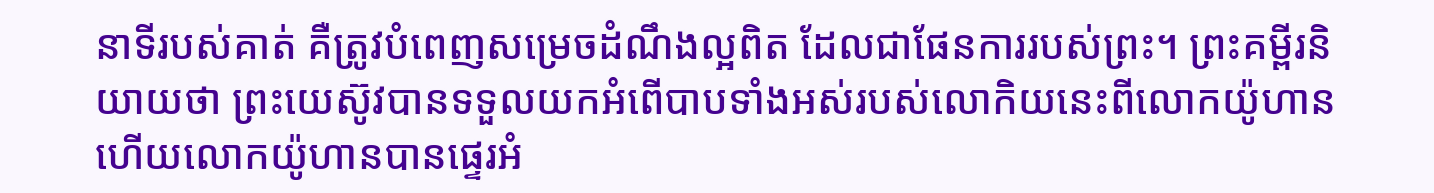នាទីរបស់គាត់ គឺត្រូវបំពេញសម្រេចដំណឹងល្អពិត ដែលជាផែនការរបស់ព្រះ។ ព្រះគម្ពីរនិយាយថា ព្រះយេស៊ូវបានទទួលយកអំពើបាបទាំងអស់របស់លោកិយនេះពីលោកយ៉ូហាន ហើយលោកយ៉ូហានបានផ្ទេរអំ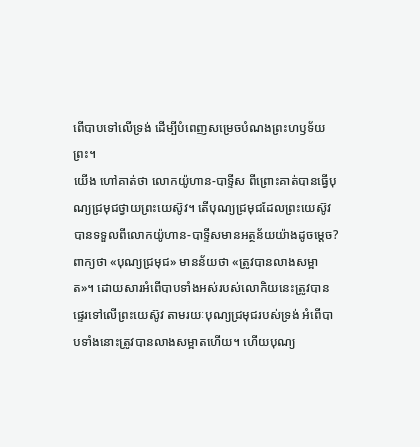ពើបាបទៅលើទ្រង់ ដើម្បីបំពេញសម្រេចបំណងព្រះហឫទ័យព្រះ។
យើង ហៅគាត់ថា លោកយ៉ូហាន-បាទ្ទីស ពីព្រោះគាត់បានធ្វើបុណ្យជ្រមុជថ្វាយព្រះយេស៊ូវ។ តើបុណ្យជ្រមុជដែលព្រះយេស៊ូវបានទទួលពីលោកយ៉ូហាន-បាទ្ទីសមានអត្ថន័យយ៉ាងដូចម្តេច? ពាក្យថា «បុណ្យជ្រមុជ» មានន័យថា «ត្រូវបានលាងសម្អាត»។ ដោយសារអំពើបាបទាំងអស់របស់លោកិយនេះត្រូវបានផ្ទេរទៅលើព្រះយេស៊ូវ តាមរយៈបុណ្យជ្រមុជរបស់ទ្រង់ អំពើបាបទាំងនោះត្រូវបានលាងសម្អាតហើយ។ ហើយបុណ្យ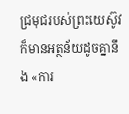ជ្រមុជរបស់ព្រះយេស៊ូវក៏មានអត្ថន័យដូចគ្នានឹង «ការ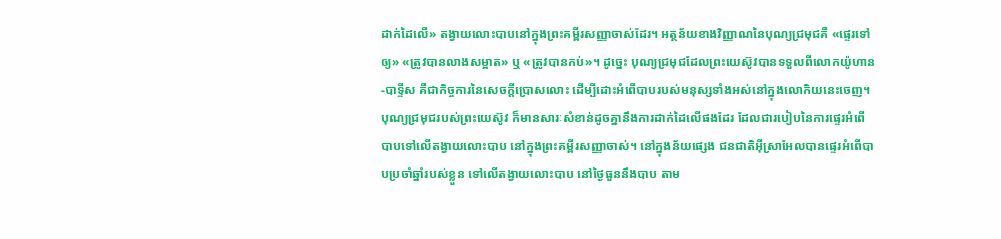ដាក់ដៃលើ» តង្វាយលោះបាបនៅក្នុងព្រះគម្ពីរសញ្ញាចាស់ដែរ។ អត្ថន័យខាងវិញ្ញាណនៃបុណ្យជ្រមុជគឺ «ផ្ទេរទៅឲ្យ» «ត្រូវបានលាងសម្អាត» ឬ «ត្រូវបានកប់»។ ដូច្នេះ បុណ្យជ្រមុជដែលព្រះយេស៊ូវបានទទួលពីលោកយ៉ូហាន-បាទ្ទីស គឺជាកិច្ចការនៃសេចក្តីប្រោសលោះ ដើម្បីដោះអំពើបាបរបស់មនុស្សទាំងអស់នៅក្នុងលោកិយនេះចេញ។
បុណ្យជ្រមុជរបស់ព្រះយេស៊ូវ ក៏មានសារៈសំខាន់ដូចគ្នានឹងការដាក់ដៃលើផងដែរ ដែលជារបៀបនៃការផ្ទេរអំពើបាបទៅលើតង្វាយលោះបាប នៅក្នុងព្រះគម្ពីរសញ្ញាចាស់។ នៅក្នុងន័យផ្សេង ជនជាតិអ៊ីស្រាអែលបានផ្ទេរអំពើបាបប្រចាំឆ្នាំរបស់ខ្លួន ទៅលើតង្វាយលោះបាប នៅថ្ងៃធួននឹងបាប តាម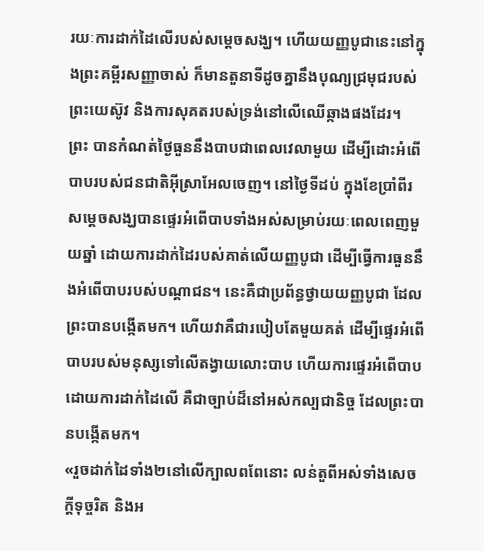រយៈការដាក់ដៃលើរបស់សម្តេចសង្ឃ។ ហើយយញ្ញបូជានេះនៅក្នុងព្រះគម្ពីរសញ្ញាចាស់ ក៏មានតួនាទីដូចគ្នានឹងបុណ្យជ្រមុជរបស់ព្រះយេស៊ូវ និងការសុគតរបស់ទ្រង់នៅលើឈើឆ្កាងផងដែរ។
ព្រះ បានកំណត់ថ្ងៃធួននឹងបាបជាពេលវេលាមួយ ដើម្បីដោះអំពើបាបរបស់ជនជាតិអ៊ីស្រាអែលចេញ។ នៅថ្ងៃទីដប់ ក្នុងខែប្រាំពីរ សម្តេចសង្ឃបានផ្ទេរអំពើបាបទាំងអស់សម្រាប់រយៈពេលពេញមួយឆ្នាំ ដោយការដាក់ដៃរបស់គាត់លើយញ្ញបូជា ដើម្បីធ្វើការធួននឹងអំពើបាបរបស់បណ្តាជន។ នេះគឺជាប្រព័ន្ធថ្វាយយញ្ញបូជា ដែលព្រះបានបង្កើតមក។ ហើយវាគឺជារបៀបតែមួយគត់ ដើម្បីផ្ទេរអំពើបាបរបស់មនុស្សទៅលើតង្វាយលោះបាប ហើយការផ្ទេរអំពើបាបដោយការដាក់ដៃលើ គឺជាច្បាប់ដ៏នៅអស់កល្បជានិច្ច ដែលព្រះបានបង្កើតមក។
«រួចដាក់ដៃទាំង២នៅលើក្បាលពពែនោះ លន់តួពីអស់ទាំងសេចក្តីទុច្ចរិត និងអ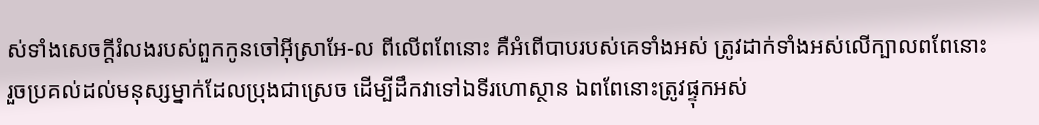ស់ទាំងសេចក្តីរំលងរបស់ពួកកូនចៅអ៊ីស្រាអែ-ល ពីលើពពែនោះ គឺអំពើបាបរបស់គេទាំងអស់ ត្រូវដាក់ទាំងអស់លើក្បាលពពែនោះ រួចប្រគល់ដល់មនុស្សម្នាក់ដែលប្រុងជាស្រេច ដើម្បីដឹកវាទៅឯទីរហោស្ថាន ឯពពែនោះត្រូវផ្ទុកអស់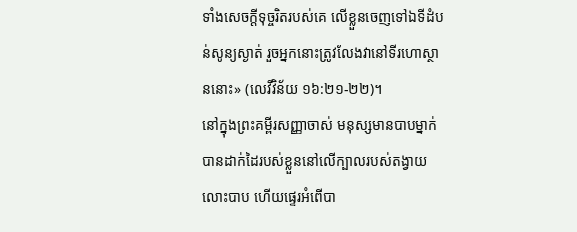ទាំងសេចក្តីទុច្ចរិតរបស់គេ លើខ្លួនចេញទៅឯទីដំបន់សូន្យស្ងាត់ រួចអ្នកនោះត្រូវលែងវានៅទីរហោស្ថាននោះ» (លេវីវិន័យ ១៦:២១-២២)។
នៅក្នុងព្រះគម្ពីរសញ្ញាចាស់ មនុស្សមានបាបម្នាក់បានដាក់ដៃរបស់ខ្លួននៅលើក្បាលរបស់តង្វាយលោះបាប ហើយផ្ទេរអំពើបា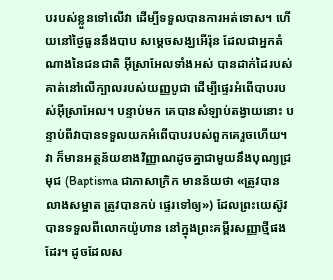បរបស់ខ្លួនទៅលើវា ដើម្បីទទួលបានការអត់ទោស។ ហើយនៅថ្ងៃធួននឹងបាប សម្តេចសង្ឃអើរ៉ុន ដែលជាអ្នកតំណាងនៃជនជាតិ អ៊ីស្រាអែលទាំងអស់ បានដាក់ដៃរបស់គាត់នៅលើក្បាលរបស់យញ្ញបូជា ដើម្បីផ្ទេរអំពើបាបរបស់អ៊ីស្រាអែល។ បន្ទាប់មក គេបានសំឡាប់តង្វាយនោះ បន្ទាប់ពីវាបានទទួលយកអំពើបាបរបស់ពួកគេរួចហើយ។
វា ក៏មានអត្ថន័យខាងវិញ្ញាណដូចគ្នាជាមួយនឹងបុណ្យជ្រមុជ (Baptisma ជាភាសាក្រិក មានន័យថា «ត្រូវបានលាងសម្អាត ត្រូវបានកប់ ផ្ទេរទៅឲ្យ») ដែលព្រះយេស៊ូវបានទទួលពីលោកយ៉ូហាន នៅក្នុងព្រះគម្ពីរសញ្ញាថ្មីផងដែរ។ ដូចដែលស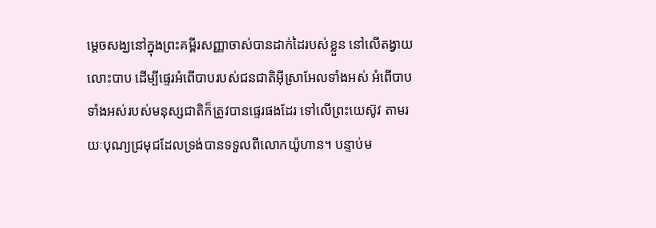ម្តេចសង្ឃនៅក្នុងព្រះគម្ពីរសញ្ញាចាស់បានដាក់ដៃរបស់ខ្លួន នៅលើតង្វាយលោះបាប ដើម្បីផ្ទេរអំពើបាបរបស់ជនជាតិអ៊ីស្រាអែលទាំងអស់ អំពើបាបទាំងអស់របស់មនុស្សជាតិក៏ត្រូវបានផ្ទេរផងដែរ ទៅលើព្រះយេស៊ូវ តាមរយៈបុណ្យជ្រមុជដែលទ្រង់បានទទួលពីលោកយ៉ូហាន។ បន្ទាប់ម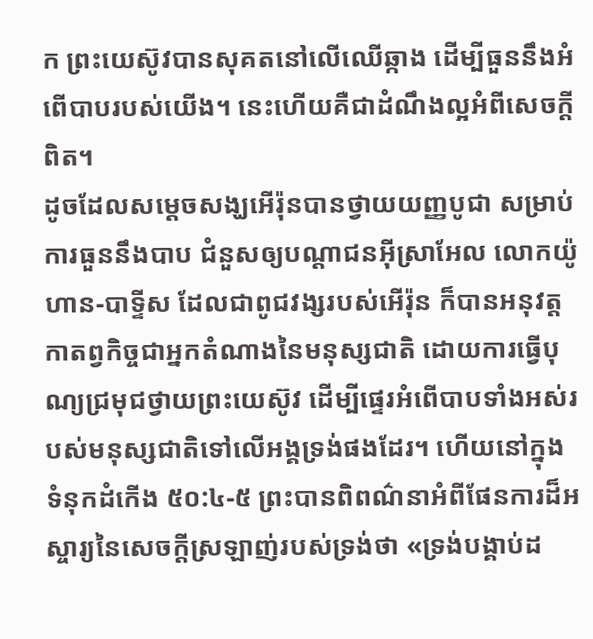ក ព្រះយេស៊ូវបានសុគតនៅលើឈើឆ្កាង ដើម្បីធួននឹងអំពើបាបរបស់យើង។ នេះហើយគឺជាដំណឹងល្អអំពីសេចក្តីពិត។
ដូចដែលសម្តេចសង្ឃអើរ៉ុនបានថ្វាយយញ្ញបូជា សម្រាប់ការធួននឹងបាប ជំនួសឲ្យបណ្តាជនអ៊ីស្រាអែល លោកយ៉ូហាន-បាទ្ទីស ដែលជាពូជវង្សរបស់អើរ៉ុន ក៏បានអនុវត្តកាតព្វកិច្ចជាអ្នកតំណាងនៃមនុស្សជាតិ ដោយការធ្វើបុណ្យជ្រមុជថ្វាយព្រះយេស៊ូវ ដើម្បីផ្ទេរអំពើបាបទាំងអស់របស់មនុស្សជាតិទៅលើអង្គទ្រង់ផងដែរ។ ហើយនៅក្នុង ទំនុកដំកើង ៥០:៤-៥ ព្រះបានពិពណ៌នាអំពីផែនការដ៏អស្ចារ្យនៃសេចក្តីស្រឡាញ់របស់ទ្រង់ថា «ទ្រង់បង្គាប់ដ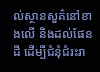ល់ស្ថានសួគ៌នៅខាងលើ និងដល់ផែនដី ដើម្បីជំនុំជំរះរា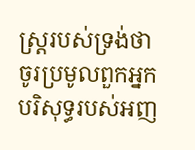ស្ត្ររបស់ទ្រង់ថា ចូរប្រមូលពួកអ្នកបរិសុទ្ធរបស់អញ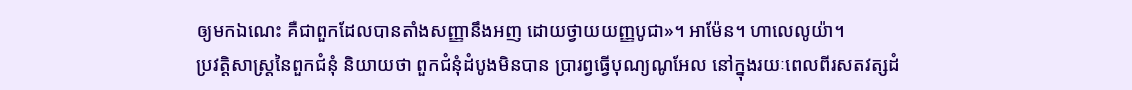ឲ្យមកឯណេះ គឺជាពួកដែលបានតាំងសញ្ញានឹងអញ ដោយថ្វាយយញ្ញបូជា»។ អាម៉ែន។ ហាលេលូយ៉ា។
ប្រវត្តិសាស្ត្រនៃពួកជំនុំ និយាយថា ពួកជំនុំដំបូងមិនបាន ប្រារព្វធ្វើបុណ្យណូអែល នៅក្នុងរយៈពេលពីរសតវត្សដំ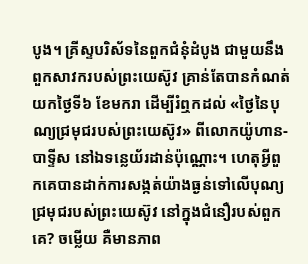បូង។ គ្រីស្ទបរិស័ទនៃពួកជំនុំដំបូង ជាមួយនឹងពួកសាវករបស់ព្រះយេស៊ូវ គ្រាន់តែបានកំណត់យកថ្ងៃទី៦ ខែមករា ដើម្បីរំឮកដល់ «ថ្ងៃនៃបុណ្យជ្រមុជរបស់ព្រះយេស៊ូវ» ពីលោកយ៉ូហាន-បាទ្ទីស នៅឯទន្លេយ័រដាន់ប៉ុណ្ណោះ។ ហេតុអ្វីពួកគេបានដាក់ការសង្កត់យ៉ាងធ្ងន់ទៅលើបុណ្យជ្រមុជរបស់ព្រះយេស៊ូវ នៅក្នុងជំនឿរបស់ពួកគេ? ចម្លើយ គឺមានភាព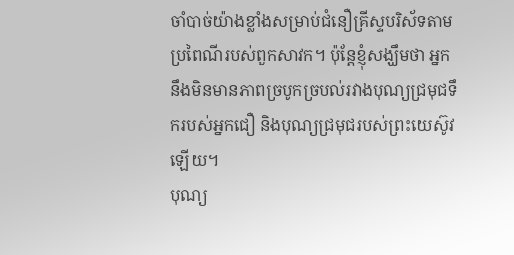ចាំបាច់យ៉ាងខ្លាំងសម្រាប់ជំនឿគ្រីស្ទបរិស័ទតាមប្រពៃណីរបស់ពួកសាវក។ ប៉ុន្តែខ្ញុំសង្ឃឹមថា អ្នកនឹងមិនមានភាពច្របូកច្របល់រវាងបុណ្យជ្រមុជទឹករបស់អ្នកជឿ និងបុណ្យជ្រមុជរបស់ព្រះយេស៊ូវឡើយ។
បុណ្យ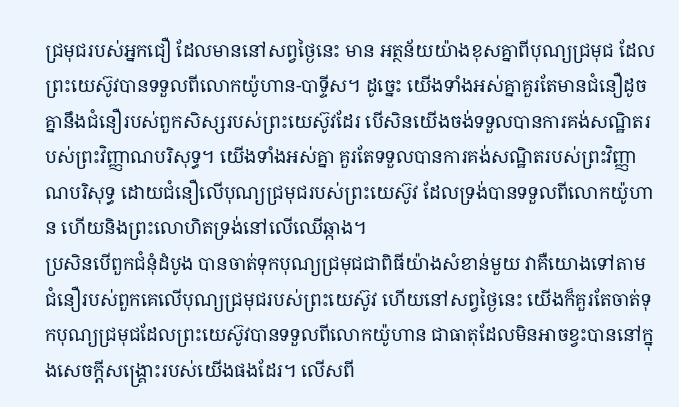ជ្រមុជរបស់អ្នកជឿ ដែលមាននៅសព្វថ្ងៃនេះ មាន អត្ថន័យយ៉ាងខុសគ្នាពីបុណ្យជ្រមុជ ដែលព្រះយេស៊ូវបានទទួលពីលោកយ៉ូហាន-បាទ្ទីស។ ដូច្នេះ យើងទាំងអស់គ្នាគួរតែមានជំនឿដូចគ្នានឹងជំនឿរបស់ពួកសិស្សរបស់ព្រះយេស៊ូវដែរ បើសិនយើងចង់ទទួលបានការគង់សណ្ឋិតរបស់ព្រះវិញ្ញាណបរិសុទ្ធ។ យើងទាំងអស់គ្នា គួរតែទទួលបានការគង់សណ្ឋិតរបស់ព្រះវិញ្ញាណបរិសុទ្ធ ដោយជំនឿលើបុណ្យជ្រមុជរបស់ព្រះយេស៊ូវ ដែលទ្រង់បានទទួលពីលោកយ៉ូហាន ហើយនិងព្រះលោហិតទ្រង់នៅលើឈើឆ្កាង។
ប្រសិនបើពួកជំនុំដំបូង បានចាត់ទុកបុណ្យជ្រមុជជាពិធីយ៉ាងសំខាន់មួយ វាគឺយោងទៅតាមជំនឿរបស់ពួកគេលើបុណ្យជ្រមុជរបស់ព្រះយេស៊ូវ ហើយនៅសព្វថ្ងៃនេះ យើងក៏គួរតែចាត់ទុកបុណ្យជ្រមុជដែលព្រះយេស៊ូវបានទទួលពីលោកយ៉ូហាន ជាធាតុដែលមិនអាចខ្វះបាននៅក្នុងសេចក្តីសង្រ្គោះរបស់យើងផងដែរ។ លើសពី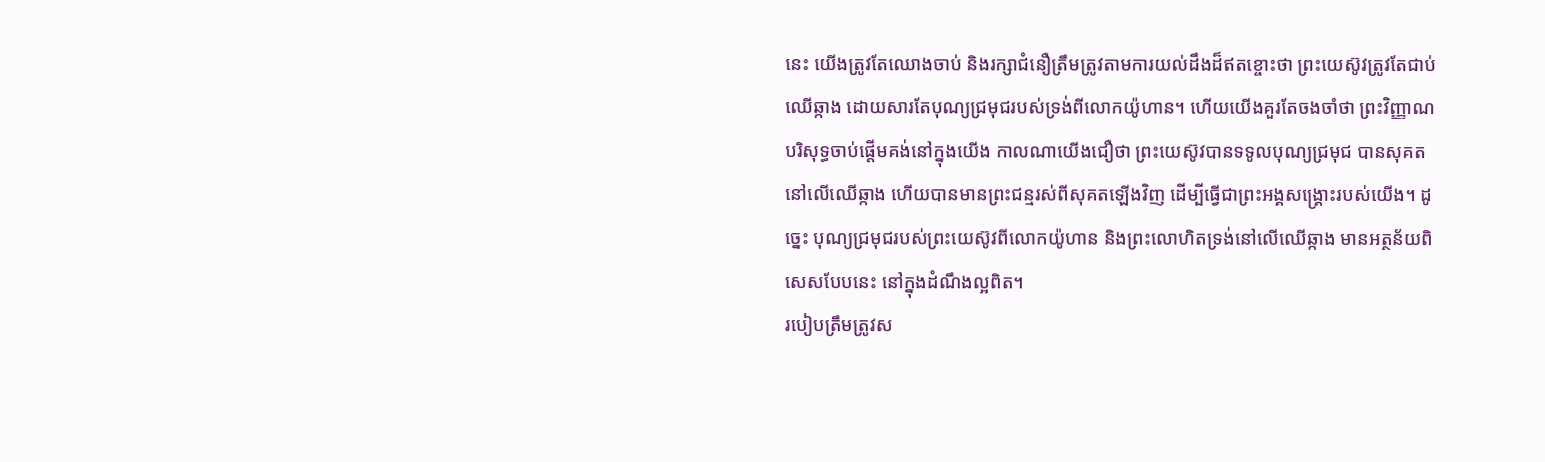នេះ យើងត្រូវតែឈោងចាប់ និងរក្សាជំនឿត្រឹមត្រូវតាមការយល់ដឹងដ៏ឥតខ្ចោះថា ព្រះយេស៊ូវត្រូវតែជាប់ឈើឆ្កាង ដោយសារតែបុណ្យជ្រមុជរបស់ទ្រង់ពីលោកយ៉ូហាន។ ហើយយើងគួរតែចងចាំថា ព្រះវិញ្ញាណបរិសុទ្ធចាប់ផ្តើមគង់នៅក្នុងយើង កាលណាយើងជឿថា ព្រះយេស៊ូវបានទទូលបុណ្យជ្រមុជ បានសុគតនៅលើឈើឆ្កាង ហើយបានមានព្រះជន្មរស់ពីសុគតឡើងវិញ ដើម្បីធ្វើជាព្រះអង្គសង្រ្គោះរបស់យើង។ ដូច្នេះ បុណ្យជ្រមុជរបស់ព្រះយេស៊ូវពីលោកយ៉ូហាន និងព្រះលោហិតទ្រង់នៅលើឈើឆ្កាង មានអត្ថន័យពិសេសបែបនេះ នៅក្នុងដំណឹងល្អពិត។
របៀបត្រឹមត្រូវស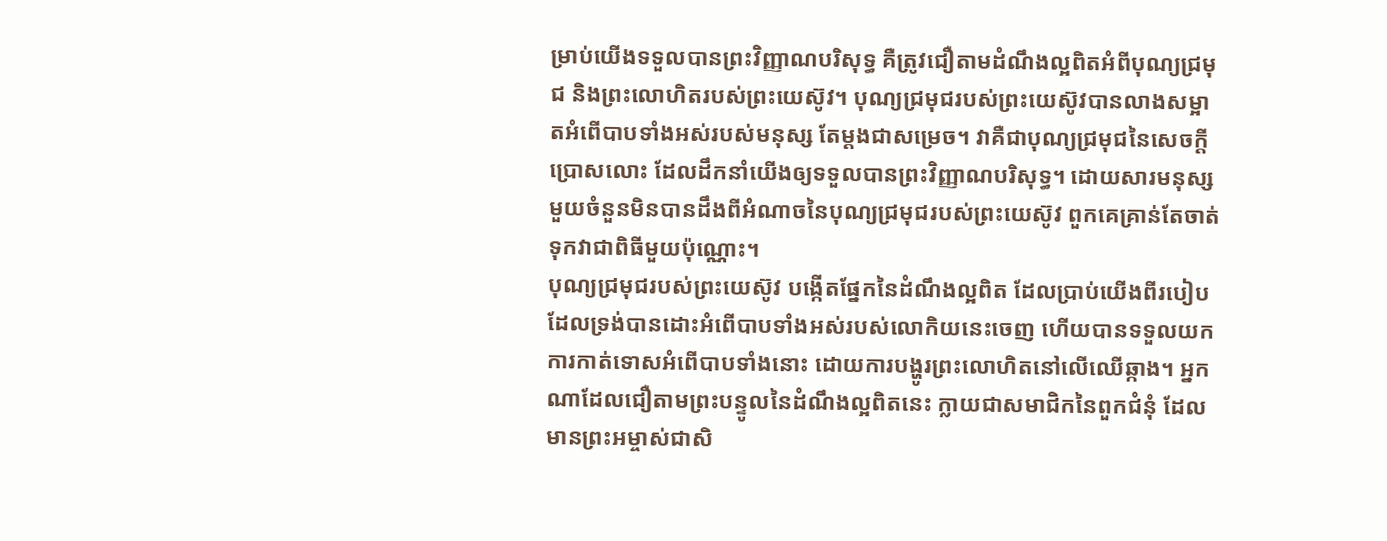ម្រាប់យើងទទួលបានព្រះវិញ្ញាណបរិសុទ្ធ គឺត្រូវជឿតាមដំណឹងល្អពិតអំពីបុណ្យជ្រមុជ និងព្រះលោហិតរបស់ព្រះយេស៊ូវ។ បុណ្យជ្រមុជរបស់ព្រះយេស៊ូវបានលាងសម្អាតអំពើបាបទាំងអស់របស់មនុស្ស តែម្តងជាសម្រេច។ វាគឺជាបុណ្យជ្រមុជនៃសេចក្តីប្រោសលោះ ដែលដឹកនាំយើងឲ្យទទួលបានព្រះវិញ្ញាណបរិសុទ្ធ។ ដោយសារមនុស្សមួយចំនួនមិនបានដឹងពីអំណាចនៃបុណ្យជ្រមុជរបស់ព្រះយេស៊ូវ ពួកគេគ្រាន់តែចាត់ទុកវាជាពិធីមួយប៉ុណ្ណោះ។
បុណ្យជ្រមុជរបស់ព្រះយេស៊ូវ បង្កើតផ្នែកនៃដំណឹងល្អពិត ដែលប្រាប់យើងពីរបៀប ដែលទ្រង់បានដោះអំពើបាបទាំងអស់របស់លោកិយនេះចេញ ហើយបានទទួលយកការកាត់ទោសអំពើបាបទាំងនោះ ដោយការបង្ហូរព្រះលោហិតនៅលើឈើឆ្កាង។ អ្នកណាដែលជឿតាមព្រះបន្ទូលនៃដំណឹងល្អពិតនេះ ក្លាយជាសមាជិកនៃពួកជំនុំ ដែលមានព្រះអម្ចាស់ជាសិ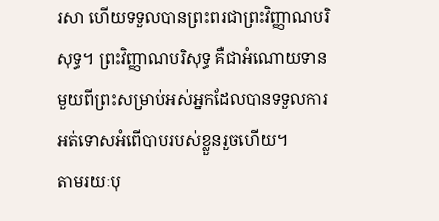រសា ហើយទទួលបានព្រះពរជាព្រះវិញ្ញាណបរិសុទ្ធ។ ព្រះវិញ្ញាណបរិសុទ្ធ គឺជាអំណោយទានមួយពីព្រះសម្រាប់អស់អ្នកដែលបានទទួលការអត់ទោសអំពើបាបរបស់ខ្លួនរួចហើយ។
តាមរយៈបុ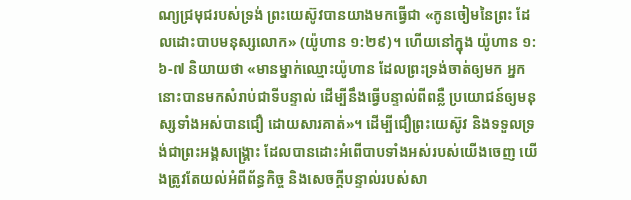ណ្យជ្រមុជរបស់ទ្រង់ ព្រះយេស៊ូវបានយាងមកធ្វើជា «កូនចៀមនៃព្រះ ដែលដោះបាបមនុស្សលោក» (យ៉ូហាន ១:២៩)។ ហើយនៅក្នុង យ៉ូហាន ១:៦-៧ និយាយថា «មានម្នាក់ឈ្មោះយ៉ូហាន ដែលព្រះទ្រង់ចាត់ឲ្យមក អ្នកនោះបានមកសំរាប់ជាទីបន្ទាល់ ដើម្បីនឹងធ្វើបន្ទាល់ពីពន្លឺ ប្រយោជន៍ឲ្យមនុស្សទាំងអស់បានជឿ ដោយសារគាត់»។ ដើម្បីជឿព្រះយេស៊ូវ និងទទួលទ្រង់ជាព្រះអង្គសង្រ្គោះ ដែលបានដោះអំពើបាបទាំងអស់របស់យើងចេញ យើងត្រូវតែយល់អំពីព័ន្ធកិច្ច និងសេចក្តីបន្ទាល់របស់សា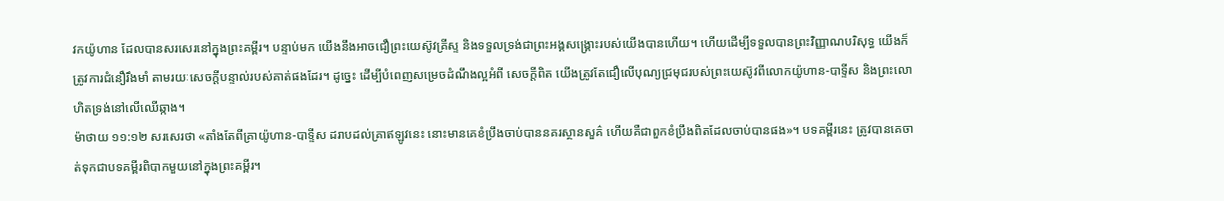វកយ៉ូហាន ដែលបានសរសេរនៅក្នុងព្រះគម្ពីរ។ បន្ទាប់មក យើងនឹងអាចជឿព្រះយេស៊ូវគ្រីស្ទ និងទទួលទ្រង់ជាព្រះអង្គសង្រ្គោះរបស់យើងបានហើយ។ ហើយដើម្បីទទួលបានព្រះវិញ្ញាណបរិសុទ្ធ យើងក៏ត្រូវការជំនឿរឹងមាំ តាមរយៈសេចក្តីបន្ទាល់របស់គាត់ផងដែរ។ ដូច្នេះ ដើម្បីបំពេញសម្រេចដំណឹងល្អអំពី សេចក្តីពិត យើងត្រូវតែជឿលើបុណ្យជ្រមុជរបស់ព្រះយេស៊ូវពីលោកយ៉ូហាន-បាទ្ទីស និងព្រះលោហិតទ្រង់នៅលើឈើឆ្កាង។
ម៉ាថាយ ១១:១២ សរសេរថា «តាំងតែពីគ្រាយ៉ូហាន-បាទ្ទីស ដរាបដល់គ្រាឥឡូវនេះ នោះមានគេខំប្រឹងចាប់បាននគរស្ថានសួគ៌ ហើយគឺជាពួកខំប្រឹងពិតដែលចាប់បានផង»។ បទគម្ពីរនេះ ត្រូវបានគេចាត់ទុកជាបទគម្ពីរពិបាកមួយនៅក្នុងព្រះគម្ពីរ។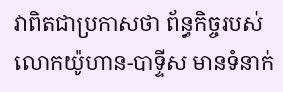វាពិតជាប្រកាសថា ព័ន្ធកិច្ចរបស់លោកយ៉ូហាន-បាទ្ទីស មានទំនាក់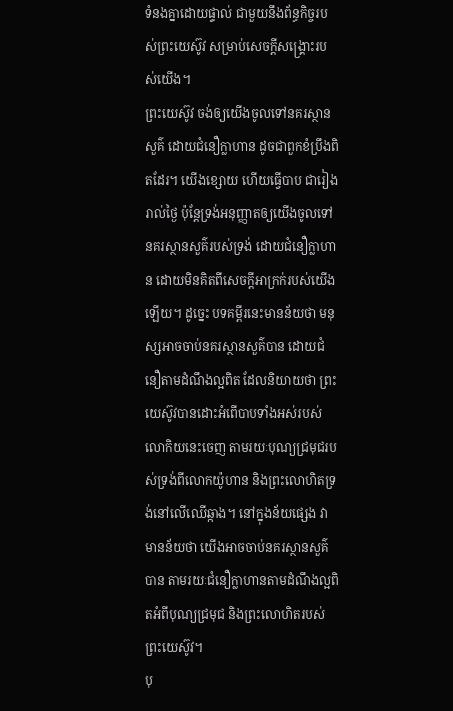ទំនងគ្នាដោយផ្ទាល់ ជាមួយនឹងព័ន្ធកិច្ចរបស់ព្រះយេស៊ូវ សម្រាប់សេចក្តីសង្រ្គោះរបស់យើង។
ព្រះយេស៊ូវ ចង់ឲ្យយើងចូលទៅនគរស្ថានសួគ៌ ដោយជំនឿក្លាហាន ដូចជាពួកខំប្រឹងពិតដែរ។ យើងខ្សោយ ហើយធ្វើបាប ជារៀងរាល់ថ្ងៃ ប៉ុន្តែទ្រង់អនុញ្ញាតឲ្យយើងចូលទៅនគរស្ថានសួគ៌របស់ទ្រង់ ដោយជំនឿក្លាហាន ដោយមិនគិតពីសេចក្តីអាក្រក់របស់យើងឡើយ។ ដូច្នេះ បទគម្ពីរនេះមានន័យថា មនុស្សអាចចាប់នគរស្ថានសួគ៌បាន ដោយជំនឿតាមដំណឹងល្អពិត ដែលនិយាយថា ព្រះយេស៊ូវបានដោះអំពើបាបទាំងអស់របស់លោកិយនេះចេញ តាមរយៈបុណ្យជ្រមុជរបស់ទ្រង់ពីលោកយ៉ូហាន និងព្រះលោហិតទ្រង់នៅលើឈើឆ្កាង។ នៅក្នុងន័យផ្សេង វាមានន័យថា យើងអាចចាប់នគរស្ថានសួគ៌បាន តាមរយៈជំនឿក្លាហានតាមដំណឹងល្អពិតអំពីបុណ្យជ្រមុជ និងព្រះលោហិតរបស់ព្រះយេស៊ូវ។
បុ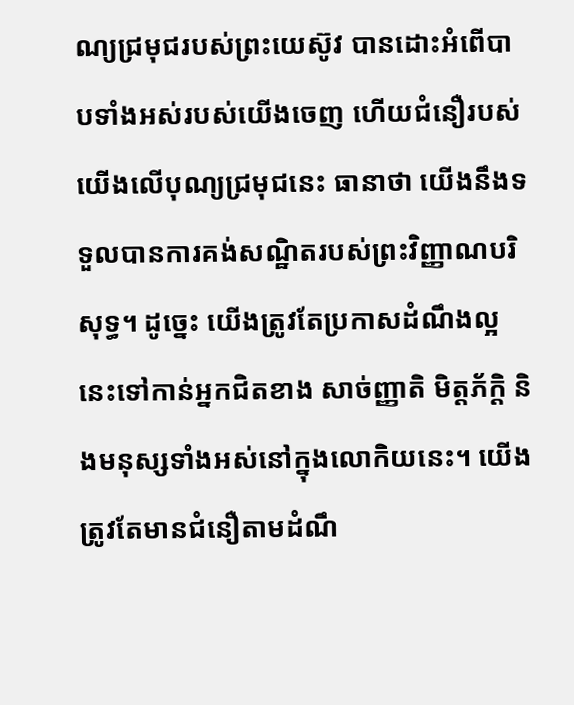ណ្យជ្រមុជរបស់ព្រះយេស៊ូវ បានដោះអំពើបាបទាំងអស់របស់យើងចេញ ហើយជំនឿរបស់យើងលើបុណ្យជ្រមុជនេះ ធានាថា យើងនឹងទទួលបានការគង់សណ្ឋិតរបស់ព្រះវិញ្ញាណបរិសុទ្ធ។ ដូច្នេះ យើងត្រូវតែប្រកាសដំណឹងល្អនេះទៅកាន់អ្នកជិតខាង សាច់ញ្ញាតិ មិត្តភ័ក្តិ និងមនុស្សទាំងអស់នៅក្នុងលោកិយនេះ។ យើងត្រូវតែមានជំនឿតាមដំណឹ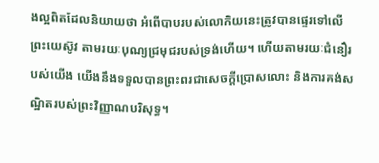ងល្អពិតដែលនិយាយថា អំពើបាបរបស់លោកិយនេះត្រូវបានផ្ទេរទៅលើព្រះយេស៊ូវ តាមរយៈបុណ្យជ្រមុជរបស់ទ្រង់ហើយ។ ហើយតាមរយៈជំនឿរបស់យើង យើងនឹងទទួលបានព្រះពរជាសេចក្តីប្រោសលោះ និងការគង់សណ្ឋិតរបស់ព្រះវិញ្ញាណបរិសុទ្ធ។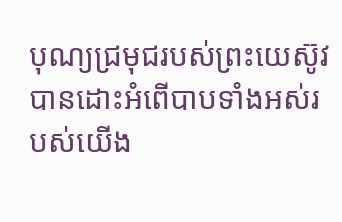បុណ្យជ្រមុជរបស់ព្រះយេស៊ូវ បានដោះអំពើបាបទាំងអស់របស់យើង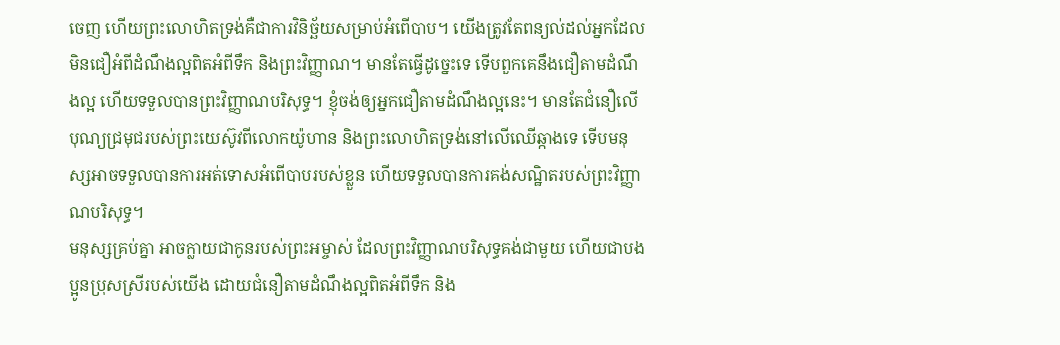ចេញ ហើយព្រះលោហិតទ្រង់គឺជាការវិនិច្ឆ័យសម្រាប់អំពើបាប។ យើងត្រូវតែពន្យល់ដល់អ្នកដែលមិនជឿអំពីដំណឹងល្អពិតអំពីទឹក និងព្រះវិញ្ញាណ។ មានតែធ្វើដូច្នេះទេ ទើបពួកគេនឹងជឿតាមដំណឹងល្អ ហើយទទួលបានព្រះវិញ្ញាណបរិសុទ្ធ។ ខ្ញុំចង់ឲ្យអ្នកជឿតាមដំណឹងល្អនេះ។ មានតែជំនឿលើបុណ្យជ្រមុជរបស់ព្រះយេស៊ូវពីលោកយ៉ូហាន និងព្រះលោហិតទ្រង់នៅលើឈើឆ្កាងទេ ទើបមនុស្សអាចទទួលបានការអត់ទោសអំពើបាបរបស់ខ្លួន ហើយទទួលបានការគង់សណ្ឋិតរបស់ព្រះវិញ្ញាណបរិសុទ្ធ។
មនុស្សគ្រប់គ្នា អាចក្លាយជាកូនរបស់ព្រះអម្ចាស់ ដែលព្រះវិញ្ញាណបរិសុទ្ធគង់ជាមួយ ហើយជាបងប្អូនប្រុសស្រីរបស់យើង ដោយជំនឿតាមដំណឹងល្អពិតអំពីទឹក និង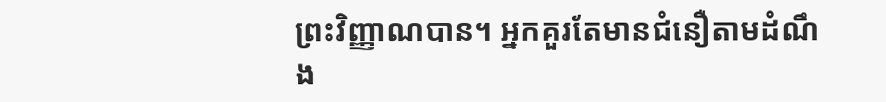ព្រះវិញ្ញាណបាន។ អ្នកគួរតែមានជំនឿតាមដំណឹង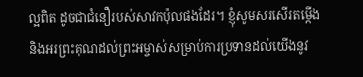ល្អពិត ដូចជាជំនឿរបស់សាវកប៉ុលផងដែរ។ ខ្ញុំសូមសរសើរតម្កើង និងអរព្រះគុណដល់ព្រះអម្ចាស់សម្រាប់ការប្រទានដល់យើងនូវ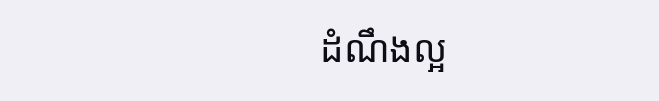ដំណឹងល្អ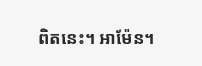ពិតនេះ។ អាម៉ែន។